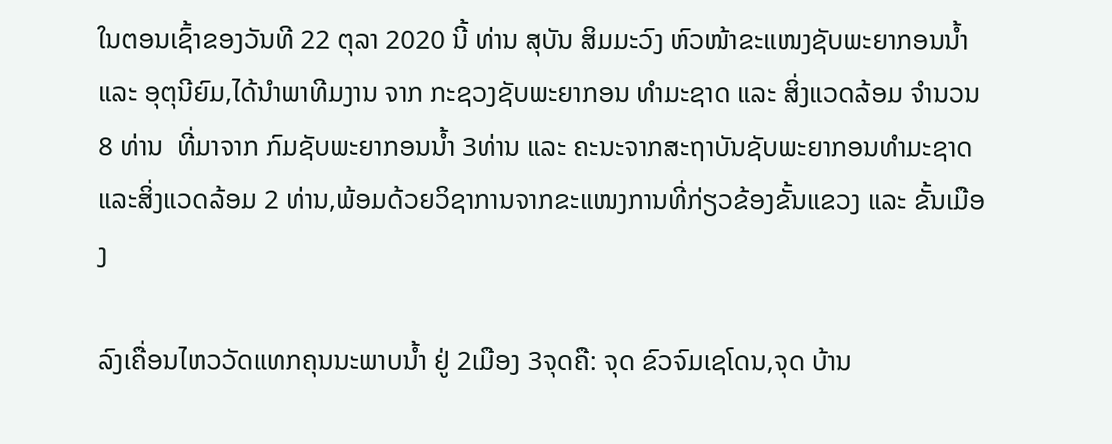ໃນຕອນເຊົ້າຂອງວັນທີ 22 ຕຸລາ 2020 ນີ້ ທ່ານ ສຸບັນ ສິມມະວົງ ຫົວໜ້າຂະແໜງຊັບພະຍາກອນນໍ້າ ແລະ ອຸຕຸນີຍົມ,ໄດ້ນຳພາທີມງານ ຈາກ ກະຊວງຊັບພະຍາກອນ ທຳມະຊາດ ແລະ ສິ່ງແວດລ້ອມ ຈຳນວນ 8 ທ່ານ  ທີ່ມາຈາກ ກົມຊັບພະຍາກອນນໍ້າ 3ທ່ານ ແລະ ຄະນະຈາກສະຖາບັນຊັບພະຍາກອນທຳມະຊາດແລະສິ່ງແວດລ້ອມ 2 ທ່ານ,ພ້ອມດ້ວຍວິຊາການຈາກຂະແໜງການທີ່ກ່ຽວຂ້ອງຂັ້ນແຂວງ ແລະ ຂັ້ນເມືອງ

ລົງເຄື່ອນໄຫວວັດແທກຄຸນນະພາບນໍ້າ ຢູ່ 2ເມືອງ 3ຈຸດຄື: ຈຸດ ຂົວຈົມເຊໂດນ,ຈຸດ ບ້ານ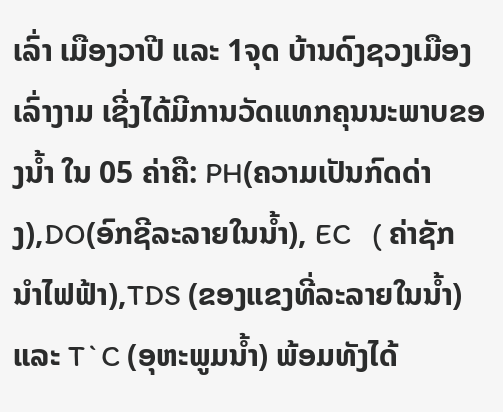ເລົ່າ ເມືອງວາປີ ແລະ 1ຈຸດ ບ້ານດົງຊວງເມືອງເລົ່າງາມ ເຊີ່ງໄດ້ມີການວັດແທກຄຸນນະພາບຂອງນໍ້າ ໃນ 05 ຄ່າຄື: PH(ຄວາມເປັນກົດດ່າງ),DO(ອົກຊີລະລາຍໃນນໍ້າ), EC   ( ຄ່າຊັກນຳໄຟຟ້າ),TDS (ຂອງແຂງທີ່ລະລາຍໃນນໍ້າ) ແລະ T`C (ອຸຫະພູມນໍ້າ) ພ້ອມທັງໄດ້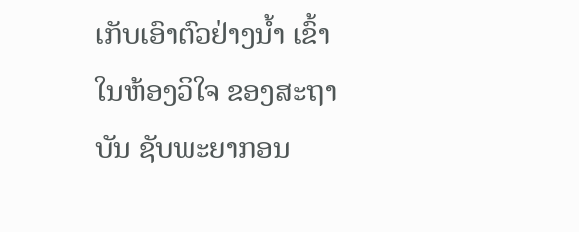ເກັບເອົາຕົວຢ່າງນໍ້າ ເຂົ້າໃນຫ້ອງວິໃຈ ຂອງສະຖາບັນ ຊັບພະຍາກອນ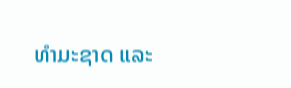ທຳມະຊາດ ແລະ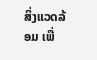ສິ່ງແວດລ້ອມ ເພື່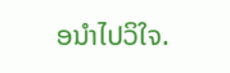ອນຳໄປວິໃຈ.